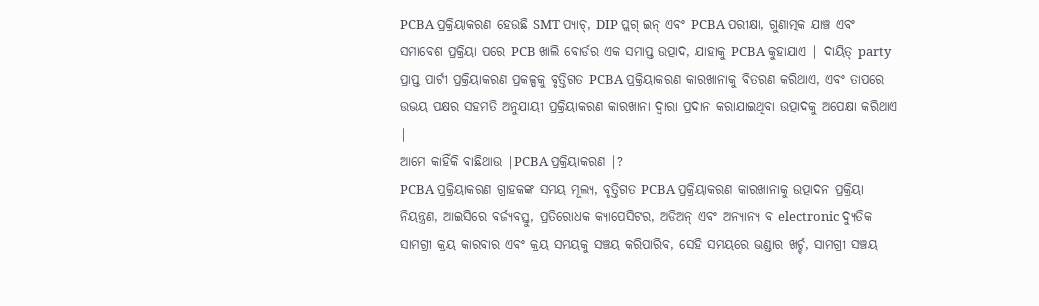PCBA ପ୍ରକ୍ରିୟାକରଣ ହେଉଛି SMT ପ୍ୟାଚ୍, DIP ପ୍ଲଗ୍ ଇନ୍ ଏବଂ PCBA ପରୀକ୍ଷା, ଗୁଣାତ୍ମକ ଯାଞ୍ଚ ଏବଂ ସମାବେଶ ପ୍ରକ୍ରିୟା ପରେ PCB ଖାଲି ବୋର୍ଡର ଏକ ସମାପ୍ତ ଉତ୍ପାଦ, ଯାହାକୁ PCBA କୁହାଯାଏ | ଦାୟିତ୍ party ପ୍ରାପ୍ତ ପାର୍ଟୀ ପ୍ରକ୍ରିୟାକରଣ ପ୍ରକଳ୍ପକୁ ବୃତ୍ତିଗତ PCBA ପ୍ରକ୍ରିୟାକରଣ କାରଖାନାକୁ ବିତରଣ କରିଥାଏ, ଏବଂ ତାପରେ ଉଭୟ ପକ୍ଷର ସହମତି ଅନୁଯାୟୀ ପ୍ରକ୍ରିୟାକରଣ କାରଖାନା ଦ୍ୱାରା ପ୍ରଦାନ କରାଯାଇଥିବା ଉତ୍ପାଦକୁ ଅପେକ୍ଷା କରିଥାଏ |
ଆମେ କାହିଁକି ବାଛିଥାଉ |PCBA ପ୍ରକ୍ରିୟାକରଣ |?
PCBA ପ୍ରକ୍ରିୟାକରଣ ଗ୍ରାହକଙ୍କ ସମୟ ମୂଲ୍ୟ, ବୃତ୍ତିଗତ PCBA ପ୍ରକ୍ରିୟାକରଣ କାରଖାନାକୁ ଉତ୍ପାଦନ ପ୍ରକ୍ରିୟା ନିୟନ୍ତ୍ରଣ, ଆଇସିରେ ବର୍ଜ୍ୟବସ୍ତୁ, ପ୍ରତିରୋଧକ କ୍ୟାପେସିଟର, ଅଡିଅନ୍ ଏବଂ ଅନ୍ୟାନ୍ୟ ବ electronic ଦ୍ୟୁତିକ ସାମଗ୍ରୀ କ୍ରୟ କାରବାର ଏବଂ କ୍ରୟ ସମୟକୁ ସଞ୍ଚୟ କରିପାରିବ, ସେହି ସମୟରେ ଭଣ୍ଡାର ଖର୍ଚ୍ଚ, ସାମଗ୍ରୀ ସଞ୍ଚୟ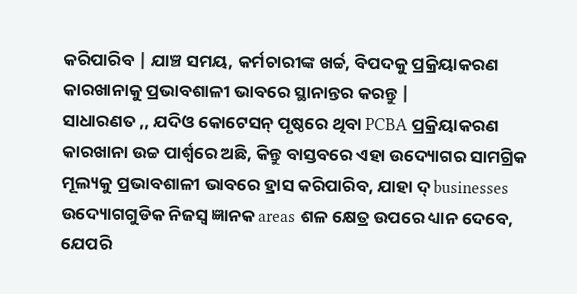କରିପାରିବ | ଯାଞ୍ଚ ସମୟ, କର୍ମଚାରୀଙ୍କ ଖର୍ଚ୍ଚ, ବିପଦକୁ ପ୍ରକ୍ରିୟାକରଣ କାରଖାନାକୁ ପ୍ରଭାବଶାଳୀ ଭାବରେ ସ୍ଥାନାନ୍ତର କରନ୍ତୁ |
ସାଧାରଣତ ,, ଯଦିଓ କୋଟେସନ୍ ପୃଷ୍ଠରେ ଥିବା PCBA ପ୍ରକ୍ରିୟାକରଣ କାରଖାନା ଉଚ୍ଚ ପାର୍ଶ୍ୱରେ ଅଛି, କିନ୍ତୁ ବାସ୍ତବରେ ଏହା ଉଦ୍ୟୋଗର ସାମଗ୍ରିକ ମୂଲ୍ୟକୁ ପ୍ରଭାବଶାଳୀ ଭାବରେ ହ୍ରାସ କରିପାରିବ, ଯାହା ଦ୍ businesses ଉଦ୍ୟୋଗଗୁଡିକ ନିଜସ୍ୱ ଜ୍ଞାନକ areas ଶଳ କ୍ଷେତ୍ର ଉପରେ ଧ୍ୟାନ ଦେବେ, ଯେପରି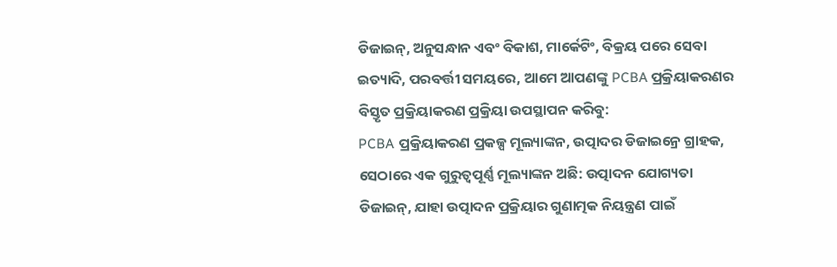ଡିଜାଇନ୍, ଅନୁସନ୍ଧାନ ଏବଂ ବିକାଶ, ମାର୍କେଟିଂ, ବିକ୍ରୟ ପରେ ସେବା ଇତ୍ୟାଦି, ପରବର୍ତ୍ତୀ ସମୟରେ, ଆମେ ଆପଣଙ୍କୁ PCBA ପ୍ରକ୍ରିୟାକରଣର ବିସ୍ତୃତ ପ୍ରକ୍ରିୟାକରଣ ପ୍ରକ୍ରିୟା ଉପସ୍ଥାପନ କରିବୁ:
PCBA ପ୍ରକ୍ରିୟାକରଣ ପ୍ରକଳ୍ପ ମୂଲ୍ୟାଙ୍କନ, ଉତ୍ପାଦର ଡିଜାଇନ୍ରେ ଗ୍ରାହକ, ସେଠାରେ ଏକ ଗୁରୁତ୍ୱପୂର୍ଣ୍ଣ ମୂଲ୍ୟାଙ୍କନ ଅଛି: ଉତ୍ପାଦନ ଯୋଗ୍ୟତା ଡିଜାଇନ୍, ଯାହା ଉତ୍ପାଦନ ପ୍ରକ୍ରିୟାର ଗୁଣାତ୍ମକ ନିୟନ୍ତ୍ରଣ ପାଇଁ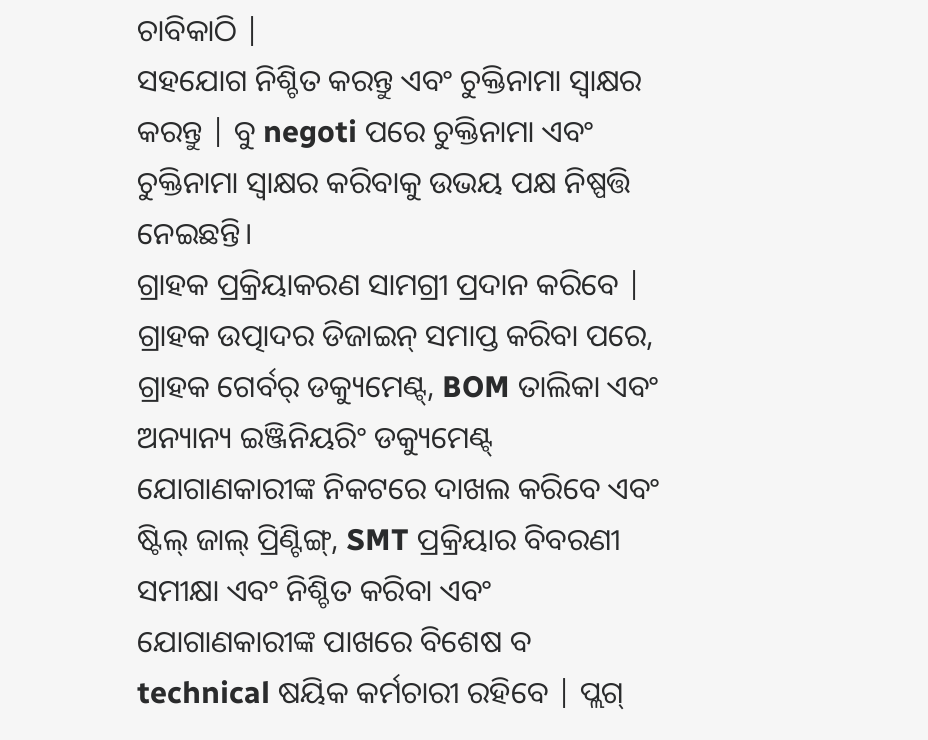ଚାବିକାଠି |
ସହଯୋଗ ନିଶ୍ଚିତ କରନ୍ତୁ ଏବଂ ଚୁକ୍ତିନାମା ସ୍ୱାକ୍ଷର କରନ୍ତୁ | ବୁ negoti ପରେ ଚୁକ୍ତିନାମା ଏବଂ ଚୁକ୍ତିନାମା ସ୍ୱାକ୍ଷର କରିବାକୁ ଉଭୟ ପକ୍ଷ ନିଷ୍ପତ୍ତି ନେଇଛନ୍ତି।
ଗ୍ରାହକ ପ୍ରକ୍ରିୟାକରଣ ସାମଗ୍ରୀ ପ୍ରଦାନ କରିବେ | ଗ୍ରାହକ ଉତ୍ପାଦର ଡିଜାଇନ୍ ସମାପ୍ତ କରିବା ପରେ, ଗ୍ରାହକ ଗେର୍ବର୍ ଡକ୍ୟୁମେଣ୍ଟ୍, BOM ତାଲିକା ଏବଂ ଅନ୍ୟାନ୍ୟ ଇଞ୍ଜିନିୟରିଂ ଡକ୍ୟୁମେଣ୍ଟ୍ ଯୋଗାଣକାରୀଙ୍କ ନିକଟରେ ଦାଖଲ କରିବେ ଏବଂ ଷ୍ଟିଲ୍ ଜାଲ୍ ପ୍ରିଣ୍ଟିଙ୍ଗ୍, SMT ପ୍ରକ୍ରିୟାର ବିବରଣୀ ସମୀକ୍ଷା ଏବଂ ନିଶ୍ଚିତ କରିବା ଏବଂ ଯୋଗାଣକାରୀଙ୍କ ପାଖରେ ବିଶେଷ ବ technical ଷୟିକ କର୍ମଚାରୀ ରହିବେ | ପ୍ଲଗ୍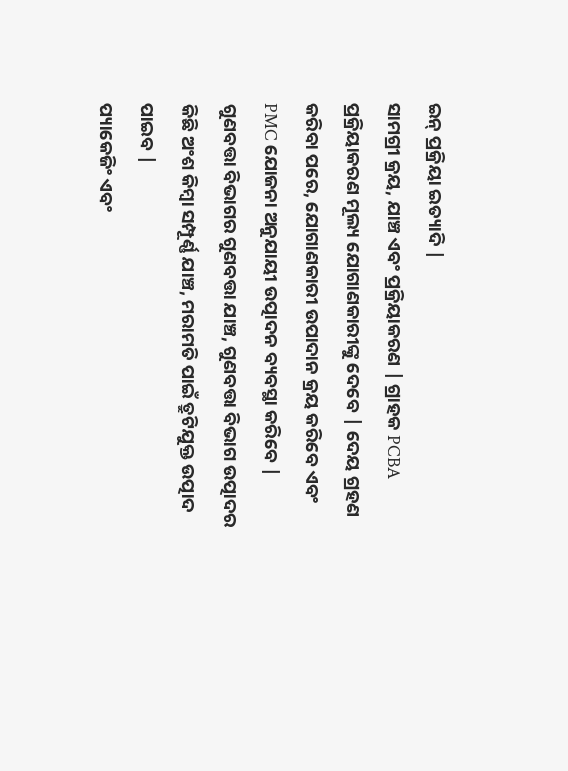ଇନ୍ ପ୍ରକ୍ରିୟା ଇତ୍ୟାଦି |
ସାମଗ୍ରୀ କ୍ରୟ, ଯାଞ୍ଚ ଏବଂ ପ୍ରକ୍ରିୟାକରଣ | ଗ୍ରାହକ PCBA ପ୍ରକ୍ରିୟାକରଣ ମୂଲ୍ୟ ଯୋଗାଣକାରୀଙ୍କୁ ଦେବେ | ଦେୟ ଗ୍ରହଣ କରିବା ପରେ, ଯୋଗାଣକାରୀ ଉପାଦାନ କ୍ରୟ କରିବେ ଏବଂ PMC ଯୋଜନା ଅନୁଯାୟୀ ଉତ୍ପାଦନ ବ୍ୟବସ୍ଥା କରିବେ |
ଗୁଣବତ୍ତା ବିଭାଗର ଗୁଣବତ୍ତା ଯାଞ୍ଚ, ଗୁଣବତ୍ତା ବିଭାଗ ଉତ୍ପାଦର କିଛି ଅଂଶ କିମ୍ବା ସମ୍ପୂର୍ଣ୍ଣ ଯାଞ୍ଚ, ମରାମତି ପାଇଁ ତ୍ରୁଟିଯୁକ୍ତ ଉତ୍ପାଦ ପାଇବ |
ପ୍ୟାକେଜିଂ ଏବଂ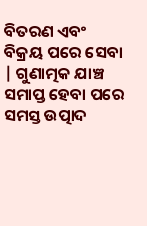ବିତରଣ ଏବଂ ବିକ୍ରୟ ପରେ ସେବା | ଗୁଣାତ୍ମକ ଯାଞ୍ଚ ସମାପ୍ତ ହେବା ପରେ ସମସ୍ତ ଉତ୍ପାଦ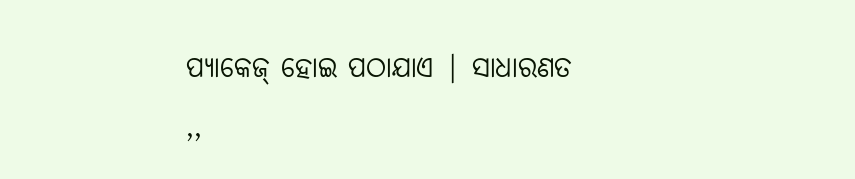ପ୍ୟାକେଜ୍ ହୋଇ ପଠାଯାଏ | ସାଧାରଣତ ,,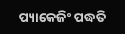ପ୍ୟାକେଜିଂ ପଦ୍ଧତି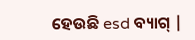ହେଉଛି esd ବ୍ୟାଗ୍ |